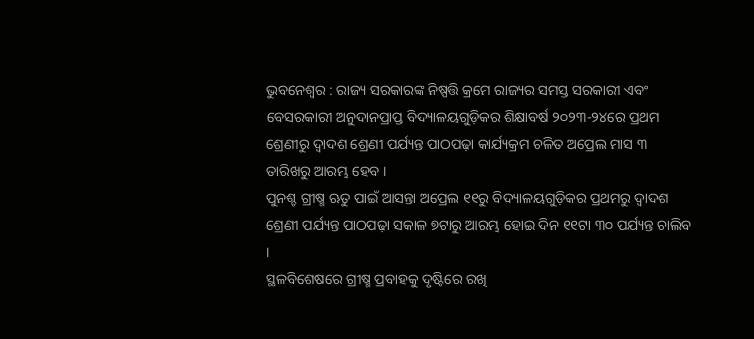ଭୁବନେଶ୍ୱର : ରାଜ୍ୟ ସରକାରଙ୍କ ନିଷ୍ପତ୍ତି କ୍ରମେ ରାଜ୍ୟର ସମସ୍ତ ସରକାରୀ ଏବଂ ବେସରକାରୀ ଅନୁଦାନପ୍ରାପ୍ତ ବିଦ୍ୟାଳୟଗୁଡ଼ିକର ଶିକ୍ଷାବର୍ଷ ୨୦୨୩-୨୪ରେ ପ୍ରଥମ ଶ୍ରେଣୀରୁ ଦ୍ୱାଦଶ ଶ୍ରେଣୀ ପର୍ଯ୍ୟନ୍ତ ପାଠପଢ଼ା କାର୍ଯ୍ୟକ୍ରମ ଚଳିତ ଅପ୍ରେଲ ମାସ ୩ ତାରିଖରୁ ଆରମ୍ଭ ହେବ ।
ପୁନଶ୍ଚ ଗ୍ରୀଷ୍ମ ଋତୁ ପାଇଁ ଆସନ୍ତା ଅପ୍ରେଲ ୧୧ରୁ ବିଦ୍ୟାଳୟଗୁଡ଼ିକର ପ୍ରଥମରୁ ଦ୍ୱାଦଶ ଶ୍ରେଣୀ ପର୍ଯ୍ୟନ୍ତ ପାଠପଢ଼ା ସକାଳ ୭ଟାରୁ ଆରମ୍ଭ ହୋଇ ଦିନ ୧୧ଟା ୩୦ ପର୍ଯ୍ୟନ୍ତ ଚାଲିବ ।
ସ୍ଥଳବିଶେଷରେ ଗ୍ରୀଷ୍ମ ପ୍ରବାହକୁ ଦୃଷ୍ଟିରେ ରଖି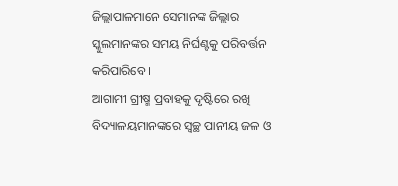ଜିଲ୍ଲାପାଳମାନେ ସେମାନଙ୍କ ଜିଲ୍ଲାର ସ୍କୁଲମାନଙ୍କର ସମୟ ନିର୍ଘଣ୍ଟକୁ ପରିବର୍ତ୍ତନ କରିପାରିବେ ।
ଆଗାମୀ ଗ୍ରୀଷ୍ମ ପ୍ରବାହକୁ ଦୃଷ୍ଟିରେ ରଖି ବିଦ୍ୟାଳୟମାନଙ୍କରେ ସ୍ୱଚ୍ଛ ପାନୀୟ ଜଳ ଓ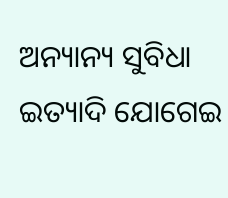ଅନ୍ୟାନ୍ୟ ସୁବିଧା ଇତ୍ୟାଦି ଯୋଗେଇ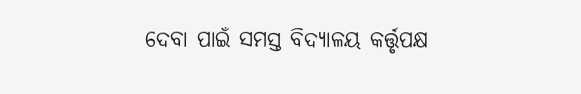ଦେବା ପାଇଁ ସମସ୍ତ ବିଦ୍ୟାଳୟ କର୍ତ୍ତୃପକ୍ଷ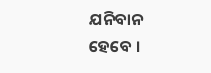ଯନିବାନ ହେବେ ।